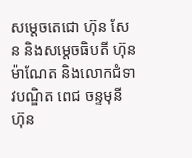សម្តេចតេជោ ហ៊ុន សែន និងសម្ដេចធិបតី ហ៊ុន ម៉ាណែត និងលោកជំទាវបណ្ឌិត ពេជ ចន្ទមុនី ហ៊ុន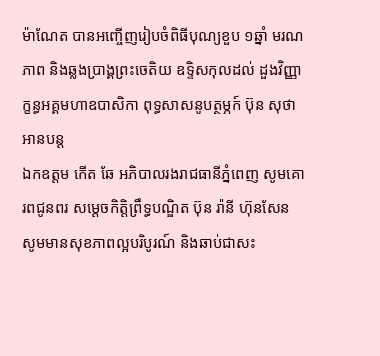ម៉ាណែត បានអញ្ចើញរៀបចំពិធីបុណ្យខួប ១ឆ្នាំ មរណភាព និងឆ្លងប្រាង្គព្រះចេតិយ ឧទ្ទិសកុលដល់ ដួងវិញ្ញាក្ខន្ធអគ្គមហាឧបាសិកា ពុទ្ធសាសនូបត្ថម្ភក៍ ប៊ុន សុថា អានបន្ត
ឯកឧត្តម កើត ឆែ អភិបាលរងរាជធានីភ្នំពេញ សូមគោរពជូនពរ សម្តេចកិត្តិព្រឹទ្ធបណ្ឌិត ប៊ុន រ៉ានី ហ៊ុនសែន សូមមានសុខភាពល្អបរិបូរណ៍ និងឆាប់ជាសះ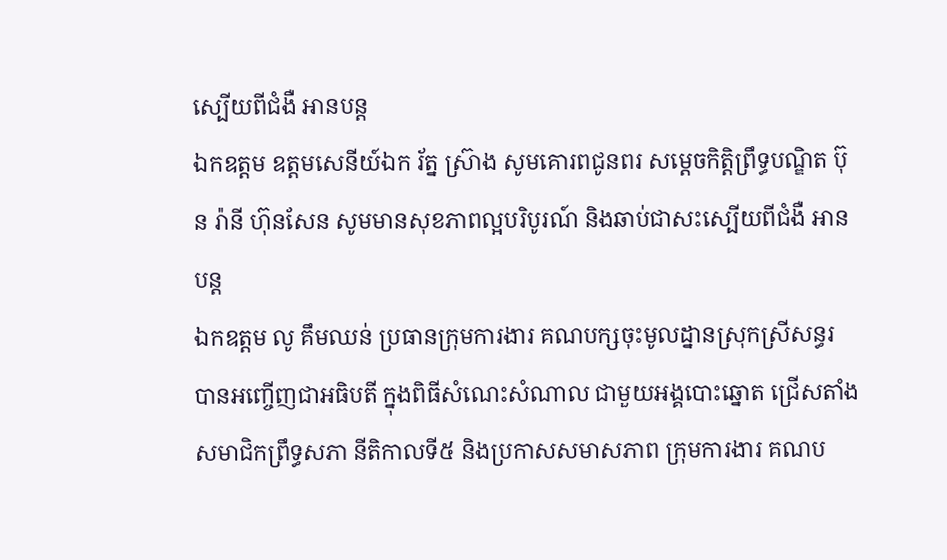ស្បើយពីជំងឺ អានបន្ត
ឯកឧត្តម ឧត្តមសេនីយ៍ឯក រ័ត្ន ស្រ៊ាង សូមគោរពជូនពរ សម្តេចកិត្តិព្រឹទ្ធបណ្ឌិត ប៊ុន រ៉ានី ហ៊ុនសែន សូមមានសុខភាពល្អបរិបូរណ៍ និងឆាប់ជាសះស្បើយពីជំងឺ អានបន្ត
ឯកឧត្តម លូ គឹមឈន់ ប្រធានក្រុមការងារ គណបក្សចុះមូលដ្នានស្រុកស្រីសន្ធរ បានអញ្ចើញជាអធិបតី ក្នុងពិធីសំណេះសំណាល ជាមួយអង្គបោះឆ្នោត ជ្រើសតាំង សមាជិកព្រឹទ្ធសភា នីតិកាលទី៥ និងប្រកាសសមាសភាព ក្រុមការងារ គណប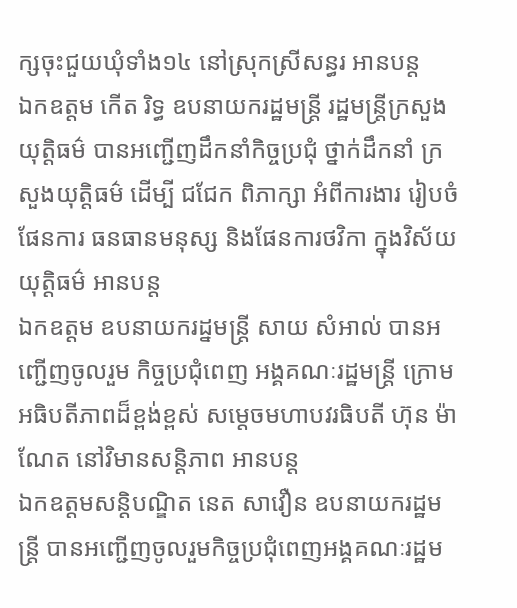ក្សចុះជួយឃុំទាំង១៤ នៅស្រុកស្រីសន្ធរ អានបន្ត
ឯកឧត្តម កើត រិទ្ធ ឧបនាយករដ្ឋមន្រ្តី រដ្ឋមន្ត្រីក្រសួងយុត្តិធម៌ បានអញ្ជើញដឹកនាំកិច្ចប្រជុំ ថ្នាក់ដឹកនាំ ក្រសួងយុត្តិធម៌ ដើម្បី ជជែក ពិភាក្សា អំពីការងារ រៀបចំផែនការ ធនធានមនុស្ស និងផែនការថវិកា ក្នុងវិស័យយុត្តិធម៌ អានបន្ត
ឯកឧត្តម ឧបនាយករដ្នមន្ត្រី សាយ សំអាល់ បានអញ្ជើញចូលរួម កិច្ចប្រជុំពេញ អង្គគណៈរដ្ឋមន្រ្តី ក្រោមអធិបតីភាពដ៏ខ្ពង់ខ្ពស់ សម្តេចមហាបវរធិបតី ហ៊ុន ម៉ាណែត នៅវិមានសន្តិភាព អានបន្ត
ឯកឧត្តមសន្តិបណ្ឌិត នេត សាវឿន ឧបនាយករដ្ឋមន្រ្តី បានអញ្ជើញចូលរួមកិច្ចប្រជុំពេញអង្គគណៈរដ្ឋម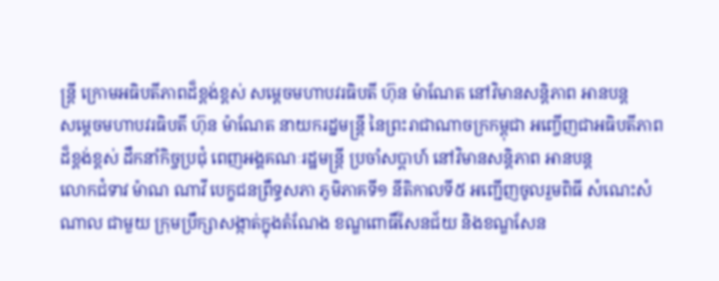ន្រ្តី ក្រោមអធិបតីភាពដ៏ខ្ពង់ខ្ពស់ សម្តេចមហាបវរធិបតី ហ៊ុន ម៉ាណែត នៅវិមានសន្តិភាព អានបន្ត
សម្ដេចមហាបវរធិបតី ហ៊ុន ម៉ាណែត នាយករដ្នមន្ត្រី នៃព្រះរាជាណាចក្រកម្ពុជា អញ្ចើញជាអធិបតីភាពដ៏ខ្ពង់ខ្ពស់ ដឹកនាំកិច្ចប្រជុំ ពេញអង្គគណៈរដ្ឋមន្ត្រី ប្រចាំសប្តាហ៍ នៅវិមានសន្តិភាព អានបន្ត
លោកជំទាវ ម៉ាណ ណាវី បេក្ខជនព្រឹទ្ធសភា ភូមិភាគទី១ នីតិកាលទី៥ អញ្ជើញចូលរួមពិធី សំណេះសំណាល ជាមួយ ក្រុមប្រឹក្សាសង្កាត់ក្នុងតំណែង ខណ្ឌពោធិ៍សែនជ័យ និងខណ្ឌសែន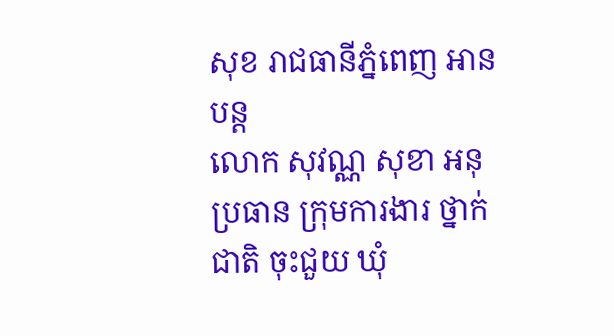សុខ រាជធានីភ្នំពេញ អានបន្ត
លោក សុវណ្ណ សុខា អនុប្រធាន ក្រុមការងារ ថ្នាក់ជាតិ ចុះជួយ ឃុំ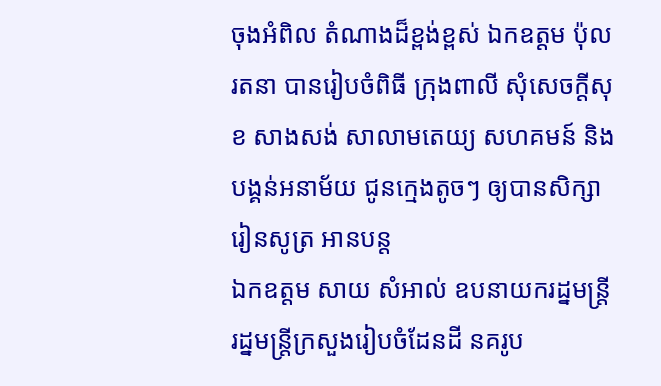ចុងអំពិល តំណាងដ៏ខ្ពង់ខ្ពស់ ឯកឧត្តម ប៉ុល រតនា បានរៀបចំពិធី ក្រុងពាលី សុំសេចក្តីសុខ សាងសង់ សាលាមតេយ្យ សហគមន៍ និង បង្គន់អនាម័យ ជូនក្មេងតូចៗ ឲ្យបានសិក្សា រៀនសូត្រ អានបន្ត
ឯកឧត្តម សាយ សំអាល់ ឧបនាយករដ្នមន្ត្រី រដ្នមន្ត្រីក្រសួងរៀបចំដែនដី នគរូប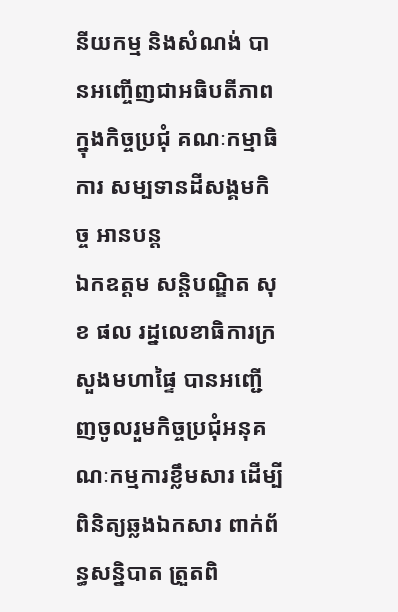នីយកម្ម និងសំណង់ បានអញ្ចើញជាអធិបតីភាព ក្នុងកិច្ចប្រជុំ គណៈកម្មាធិការ សម្បទានដីសង្គមកិច្ច អានបន្ត
ឯកឧត្ដម សន្តិបណ្ឌិត សុខ ផល រដ្នលេខាធិការក្រសួងមហាផ្ទៃ បានអញ្ជើញចូលរួមកិច្ចប្រជុំអនុគណៈកម្មការខ្លឹមសារ ដើម្បីពិនិត្យឆ្លងឯកសារ ពាក់ព័ន្ធសន្និបាត ត្រួតពិ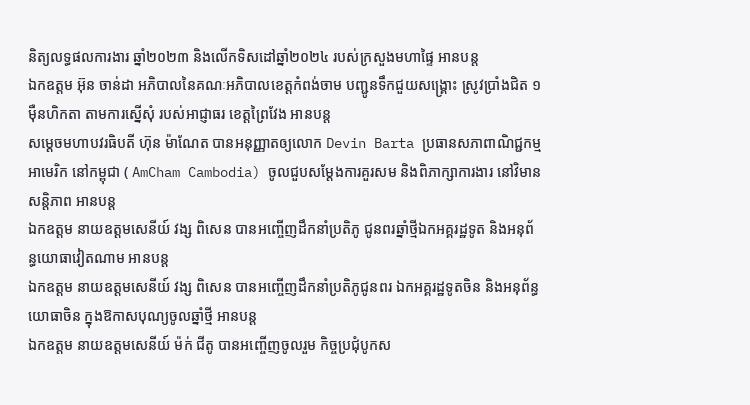និត្យលទ្ធផលការងារ ឆ្នាំ២០២៣ និងលើកទិសដៅឆ្នាំ២០២៤ របស់ក្រសួងមហាផ្ទៃ អានបន្ត
ឯកឧត្តម អ៊ុន ចាន់ដា អភិបាលនៃគណៈអភិបាលខេត្តកំពង់ចាម បញ្ជូនទឹកជួយសង្គ្រោះ ស្រូវប្រាំងជិត ១ម៉ឺនហិកតា តាមការស្នើសុំ របស់អាជ្ញាធរ ខេត្តព្រៃវែង អានបន្ត
សម្ដេចមហាបវរធិបតី ហ៊ុន ម៉ាណែត បានអនុញ្ញាតឲ្យលោក Devin Barta ប្រធានសភាពាណិជ្ជកម្មអាមេរិក នៅកម្ពុជា ( AmCham Cambodia) ចូលជួបសម្ដែងការគួរសម និងពិភាក្សាការងារ នៅវិមានសន្តិភាព អានបន្ត
ឯកឧត្តម នាយឧត្តមសេនីយ៍ វង្ស ពិសេន បានអញ្ចើញដឹកនាំប្រតិភូ ជូនពរឆ្នាំថ្មីឯកអគ្គរដ្ឋទូត និងអនុព័ន្ធយោធាវៀតណាម អានបន្ត
ឯកឧត្តម នាយឧត្តមសេនីយ៍ វង្ស ពិសេន បានអញ្ចើញដឹកនាំប្រតិភូជូនពរ ឯកអគ្គរដ្ឋទូតចិន និងអនុព័ន្ធយោធាចិន ក្នុងឱកាសបុណ្យចូលឆ្នាំថ្មី អានបន្ត
ឯកឧត្តម នាយឧត្តមសេនីយ៍ ម៉ក់ ជីតូ បានអញ្ចើញចូលរួម កិច្ចប្រជុំបូកស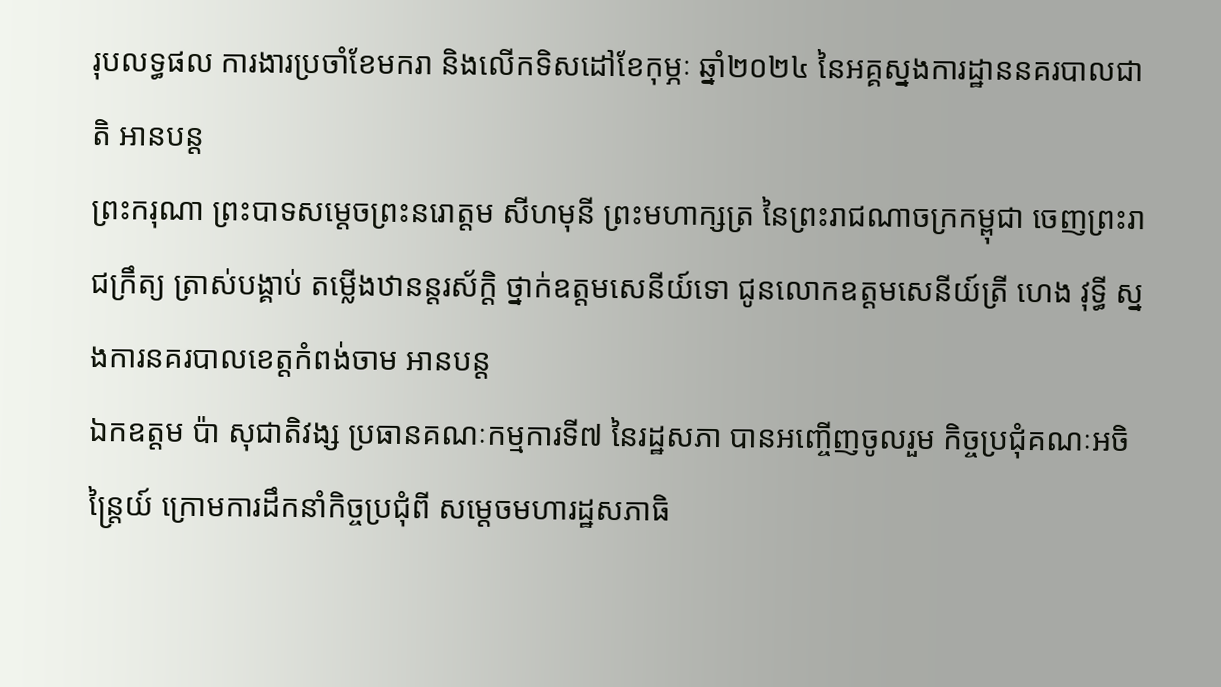រុបលទ្ធផល ការងារប្រចាំខែមករា និងលើកទិសដៅខែកុម្ភៈ ឆ្នាំ២០២៤ នៃអគ្គស្នងការដ្ឋាននគរបាលជាតិ អានបន្ត
ព្រះករុណា ព្រះបាទសម្ដេចព្រះនរោត្តម សីហមុនី ព្រះមហាក្សត្រ នៃព្រះរាជណាចក្រកម្ពុជា ចេញព្រះរាជក្រឹត្យ ត្រាស់បង្គាប់ តម្លើងឋានន្ដរស័ក្ដិ ថ្នាក់ឧត្តមសេនីយ៍ទោ ជូនលោកឧត្តមសេនីយ៍ត្រី ហេង វុទ្ធី ស្នងការនគរបាលខេត្តកំពង់ចាម អានបន្ត
ឯកឧត្តម ប៉ា សុជាតិវង្ស ប្រធានគណៈកម្មការទី៧ នៃរដ្ឋសភា បានអញ្ចើញចូលរួម កិច្ចប្រជុំគណៈអចិន្ត្រៃយ៍ ក្រោមការដឹកនាំកិច្ចប្រជុំពី សម្តេចមហារដ្ឋសភាធិ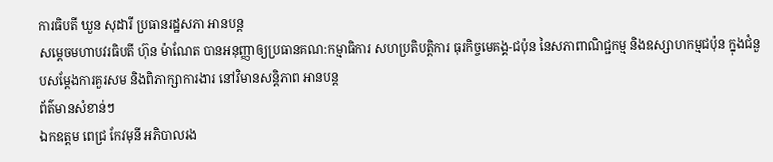ការធិបតី ឃួន សុដារី ប្រធានរដ្ឋសភា អានបន្ត
សម្តេចមហាបវរធិបតី ហ៊ុន ម៉ាណែត បានអនុញ្ញាឲ្យប្រធានគណ:កម្មាធិការ សហប្រតិបត្តិការ ធុរកិច្ចមេគង្គ-ជប៉ុន នៃសភាពាណិជ្ជកម្ម និងឧស្សាហកម្មជប៉ុន ក្នុងជំនួបសម្ដែងការគួរសម និងពិភាក្សាការងារ នៅវិមានសន្តិភាព អានបន្ត
ព័ត៌មានសំខាន់ៗ
ឯកឧត្តម ពេជ្រ កែវមុនី អភិបាលរង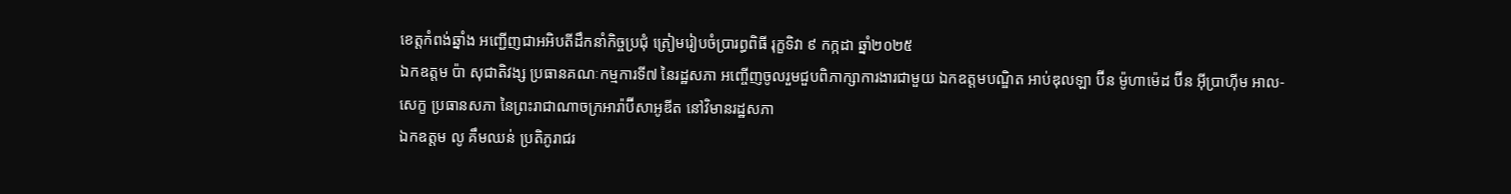ខេត្ដកំពង់ឆ្នាំង អញ្ជើញជាអអិបតីដឹកនាំកិច្ចប្រជុំ ត្រៀមរៀបចំប្រារព្ធពិធី រុក្ខទិវា ៩ កក្កដា ឆ្នាំ២០២៥
ឯកឧត្តម ប៉ា សុជាតិវង្ស ប្រធានគណៈកម្មការទី៧ នៃរដ្ឋសភា អញ្ចើញចូលរួមជួបពិភាក្សាការងារជាមួយ ឯកឧត្តមបណ្ឌិត អាប់ឌុលឡា ប៊ីន ម៉ូហាម៉េដ ប៊ីន អ៊ីប្រាហ៊ីម អាល-សេក្ខ ប្រធានសភា នៃព្រះរាជាណាចក្រអារ៉ាប៊ីសាអូឌីត នៅវិមានរដ្ឋសភា
ឯកឧត្តម លូ គឹមឈន់ ប្រតិភូរាជរ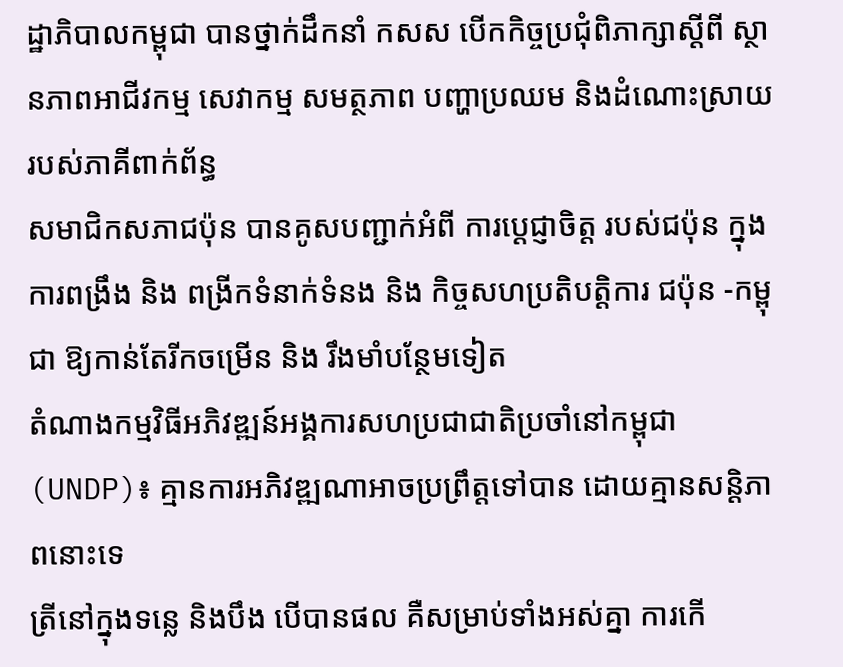ដ្ឋាភិបាលកម្ពុជា បានថ្នាក់ដឹកនាំ កសស បើកកិច្ចប្រជុំពិភាក្សាស្តីពី ស្ថានភាពអាជីវកម្ម សេវាកម្ម សមត្ថភាព បញ្ហាប្រឈម និងដំណោះស្រាយ របស់ភាគីពាក់ព័ន្ធ
សមាជិកសភាជប៉ុន បានគូសបញ្ជាក់អំពី ការប្ដេជ្ញាចិត្ត របស់ជប៉ុន ក្នុងការពង្រឹង និង ពង្រីកទំនាក់ទំនង និង កិច្ចសហប្រតិបត្តិការ ជប៉ុន -កម្ពុជា ឱ្យកាន់តែរីកចម្រេីន និង រឹងមាំបន្ថែមទៀត
តំណាងកម្មវិធីអភិវឌ្ឍន៍អង្គការសហប្រជាជាតិប្រចាំនៅកម្ពុជា (UNDP)៖ គ្មានការអភិវឌ្ឍណាអាចប្រព្រឹត្តទៅបាន ដោយគ្មានសន្តិភាពនោះទេ
ត្រីនៅក្នុងទន្លេ និងបឹង បើបានផល គឺសម្រាប់ទាំងអស់គ្នា ការកើ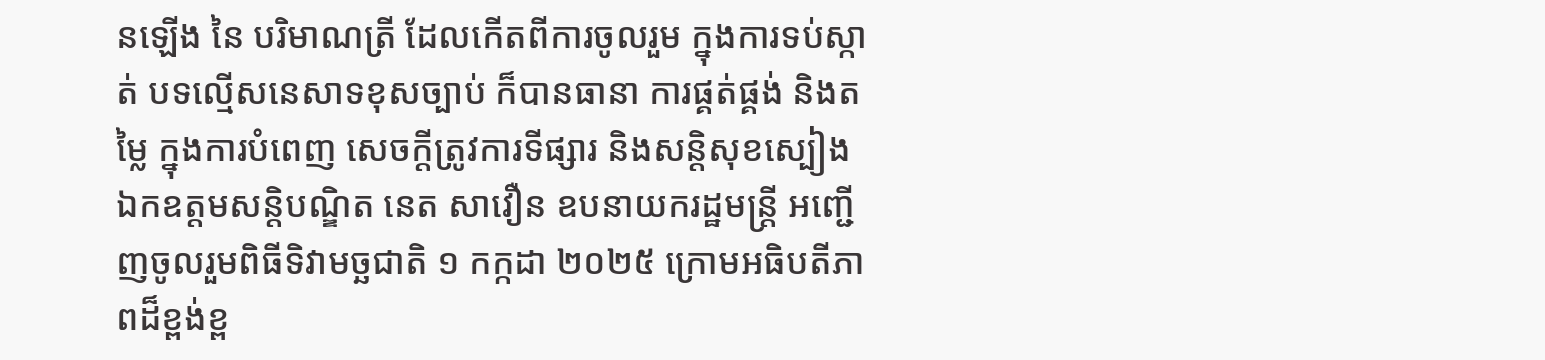នឡើង នៃ បរិមាណត្រី ដែលកើតពីការចូលរួម ក្នុងការទប់ស្កាត់ បទល្មើសនេសាទខុសច្បាប់ ក៏បានធានា ការផ្គត់ផ្គង់ និងតម្លៃ ក្នុងការបំពេញ សេចក្តីត្រូវការទីផ្សារ និងសន្តិសុខស្បៀង
ឯកឧត្តមសន្តិបណ្ឌិត នេត សាវឿន ឧបនាយករដ្ឋមន្រ្តី អញ្ជើញចូលរួមពិធីទិវាមច្ឆជាតិ ១ កក្កដា ២០២៥ ក្រោមអធិបតីភាពដ៏ខ្ពង់ខ្ព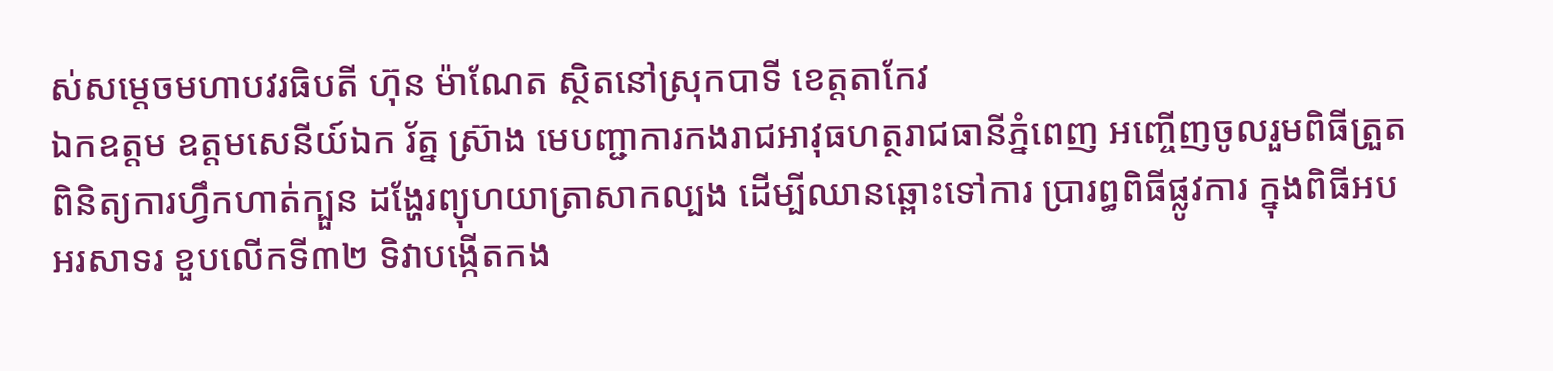ស់សម្តេចមហាបវរធិបតី ហ៊ុន ម៉ាណែត ស្ថិតនៅស្រុកបាទី ខេត្តតាកែវ
ឯកឧត្តម ឧត្តមសេនីយ៍ឯក រ័ត្ន ស៊្រាង មេបញ្ជាការកងរាជអាវុធហត្ថរាជធានីភ្នំពេញ អញ្ចើញចូលរួមពិធីត្រួតពិនិត្យការហ្វឹកហាត់ក្បួន ដង្ហែរព្យុហយាត្រាសាកល្បង ដើម្បីឈានឆ្ពោះទៅការ ប្រារព្ធពិធីផ្លូវការ ក្នុងពិធីអបអរសាទរ ខួបលើកទី៣២ ទិវាបង្កើតកង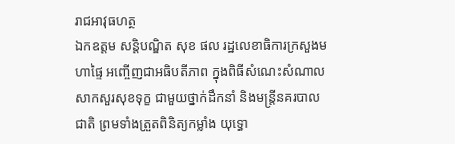រាជអាវុធហត្ថ
ឯកឧត្តម សន្តិបណ្ឌិត សុខ ផល រដ្ឋលេខាធិការក្រសួងមហាផ្ទៃ អញ្ចើញជាអធិបតីភាព ក្នុងពិធីសំណេះសំណាលសាកសួរសុខទុក្ខ ជាមួយថ្នាក់ដឹកនាំ និងមន្រ្តីនគរបាលជាតិ ព្រមទាំងត្រួតពិនិត្យកម្លាំង យុទ្ធោ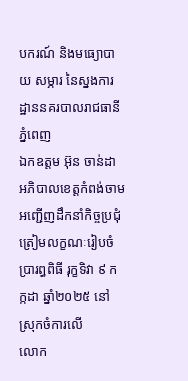បករណ៍ និងមធ្យោបាយ សម្ភារ នៃស្នងការដ្ឋាននគរបាលរាជធានីភ្នំពេញ
ឯកឧត្តម អ៊ុន ចាន់ដា អភិបាលខេត្តកំពង់ចាម អញ្ជើញដឹកនាំកិច្ចប្រជុំ ត្រៀមលក្ខណៈរៀបចំ ប្រារព្ធពិធី រុក្ខទិវា ៩ កក្កដា ឆ្នាំ២០២៥ នៅស្រុកចំការលើ
លោក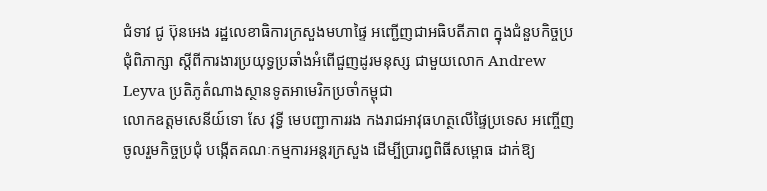ជំទាវ ជូ ប៊ុនអេង រដ្ឋលេខាធិការក្រសួងមហាផ្ទៃ អញ្ជើញជាអធិបតីភាព ក្នុងជំនួបកិច្ចប្រជុំពិភាក្សា ស្តីពីការងារប្រយុទ្ធប្រឆាំងអំពើជួញដូរមនុស្ស ជាមួយលោក Andrew Leyva ប្រតិភូតំណាងស្ថានទូតអាមេរិកប្រចាំកម្ពុជា
លោកឧត្តមសេនីយ៍ទោ សែ វុទ្ធី មេបញ្ជាការរង កងរាជអាវុធហត្ថលើផ្ទៃប្រទេស អញ្ចើញចូលរួមកិច្ចប្រជុំ បង្កើតគណៈកម្មការអន្តរក្រសួង ដើម្បីប្រារព្ធពិធីសម្ពោធ ដាក់ឱ្យ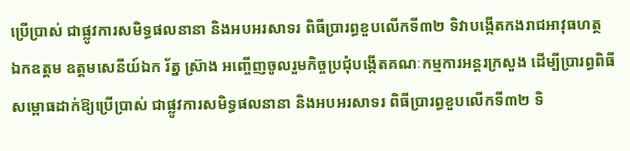ប្រើប្រាស់ ជាផ្លូវការសមិទ្ធផលនានា និងអបអរសាទរ ពិធីប្រារព្ធខួបលើកទី៣២ ទិវាបង្កើតកងរាជអាវុធហត្ថ
ឯកឧត្តម ឧត្តមសេនីយ៍ឯក រ័ត្ន ស្រ៊ាង អញ្ចើញចូលរួមកិច្ចប្រជុំបង្កើតគណៈកម្មការអន្តរក្រសួង ដើម្បីប្រារព្ធពិធីសម្ពោធដាក់ឱ្យប្រើប្រាស់ ជាផ្លូវការសមិទ្ធផលនានា និងអបអរសាទរ ពិធីប្រារព្ធខួបលើកទី៣២ ទិ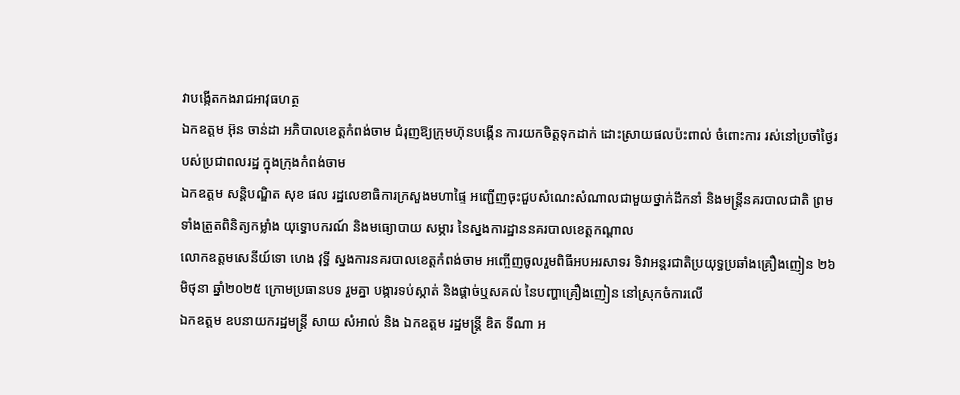វាបង្កើតកងរាជអាវុធហត្ថ
ឯកឧត្ដម អ៊ុន ចាន់ដា អភិបាលខេត្តកំពង់ចាម ជំរុញឱ្យក្រុមហ៊ុនបង្កេីន ការយកចិត្តទុកដាក់ ដោះស្រាយផលប៉ះពាល់ ចំពោះការ រស់នៅប្រចាំថ្ងៃរបស់ប្រជាពលរដ្ឋ ក្នុងក្រុងកំពង់ចាម
ឯកឧត្តម សន្តិបណ្ឌិត សុខ ផល រដ្ឋលេខាធិការក្រសួងមហាផ្ទៃ អញ្ជើញចុះជួបសំណេះសំណាលជាមួយថ្នាក់ដឹកនាំ និងមន្រ្តីនគរបាលជាតិ ព្រមទាំងត្រួតពិនិត្យកម្លាំង យុទ្ធោបករណ៍ និងមធ្យោបាយ សម្ភារ នៃស្នងការដ្ឋាននគរបាលខេត្តកណ្តាល
លោកឧត្តមសេនីយ៍ទោ ហេង វុទ្ធី ស្នងការនគរបាលខេត្តកំពង់ចាម អញ្ចើញចូលរួមពិធីអបអរសាទរ ទិវាអន្តរជាតិប្រយុទ្ធប្រឆាំងគ្រឿងញៀន ២៦ មិថុនា ឆ្នាំ២០២៥ ក្រោមប្រធានបទ រួមគ្នា បង្ការទប់ស្កាត់ និងផ្ដាច់ឬសគល់ នៃបញ្ហាគ្រឿងញៀន នៅស្រុកចំការលេី
ឯកឧត្តម ឧបនាយករដ្ឋមន្រ្តី សាយ សំអាល់ និង ឯកឧត្តម រដ្ឋមន្រ្តី ឌិត ទីណា អ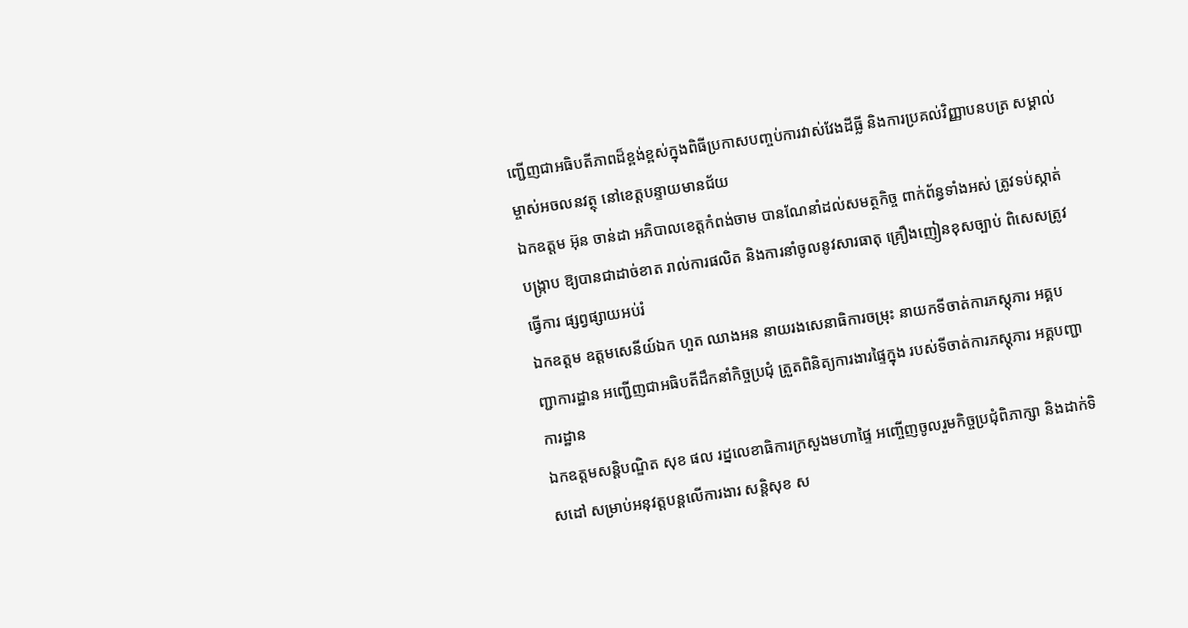ញ្ជេីញជាអធិបតីភាពដ៏ខ្ពង់ខ្ពស់ក្នុងពិធីប្រកាសបញ្ចប់ការវាស់វែងដីធ្លី និងការប្រគល់វិញ្ញាបនបត្រ សម្គាល់ម្ចាស់អចលនវត្ថុ នៅខេត្តបន្ទាយមានជ័យ
ឯកឧត្តម អ៊ុន ចាន់ដា អភិបាលខេត្តកំពង់ចាម បានណែនាំដល់សមត្ថកិច្ច ពាក់ព័ន្ធទាំងអស់ ត្រូវទប់ស្កាត់បង្ក្រាប ឱ្យបានជាដាច់ខាត រាល់ការផលិត និងការនាំចូលនូវសារធាតុ គ្រឿងញៀនខុសច្បាប់ ពិសេសត្រូវធ្វើការ ផ្សព្វផ្សាយអប់រំ
ឯកឧត្តម ឧត្ដមសេនីយ៍ឯក ហួត ឈាងអន នាយរងសេនាធិការចម្រុះ នាយកទីចាត់ការភស្តុភារ អគ្គបញ្ជាការដ្ឋាន អញ្ជើញជាអធិបតីដឹកនាំកិច្ចប្រជុំ ត្រួតពិនិត្យការងារផ្ទៃក្នុង របស់ទីចាត់ការភស្តុភារ អគ្គបញ្ជាការដ្ឋាន
ឯកឧត្ដមសន្តិបណ្ឌិត សុខ ផល រដ្នលេខាធិការក្រសួងមហាផ្ទៃ អញ្ចើញចូលរួមកិច្ចប្រជុំពិភាក្សា និងដាក់ទិសដៅ សម្រាប់អនុវត្តបន្តលើការងារ សន្តិសុខ ស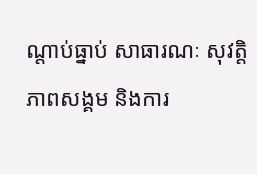ណ្តាប់ធ្នាប់ សាធារណៈ សុវត្តិភាពសង្គម និងការ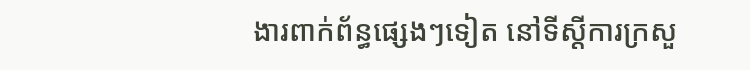ងារពាក់ព័ន្ធផ្សេងៗទៀត នៅទីស្តីការក្រសួ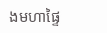ងមហាផ្ទៃ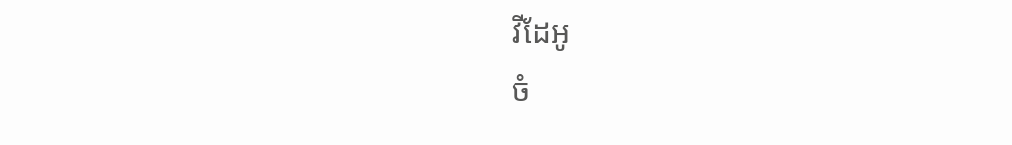វីដែអូ
ចំ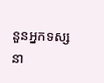នួនអ្នកទស្សនា